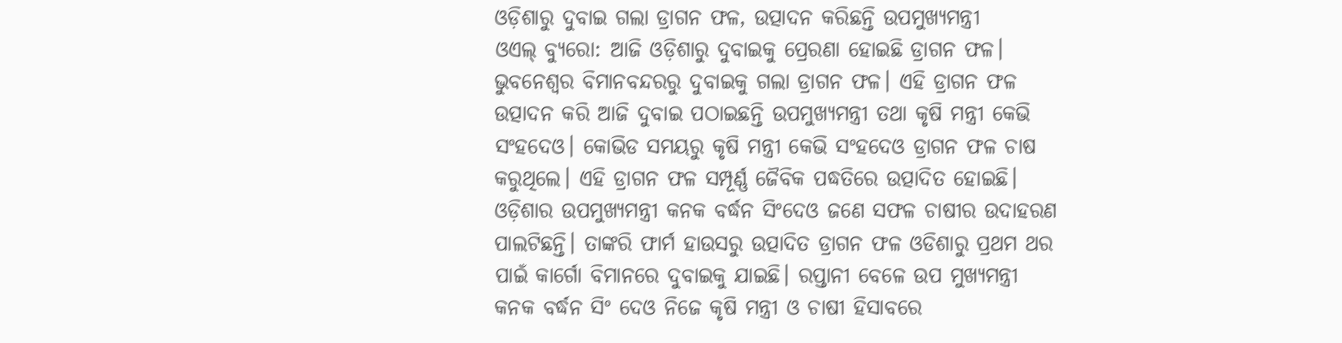ଓଡ଼ିଶାରୁ ଦୁବାଇ ଗଲା ଡ୍ରାଗନ ଫଳ, ଉତ୍ପାଦନ କରିଛନ୍ତି ଉପମୁଖ୍ୟମନ୍ତ୍ରୀ
ଓଏଲ୍ ବ୍ୟୁରୋ: ଆଜି ଓଡ଼ିଶାରୁ ଦୁବାଇକୁ ପ୍ରେରଣା ହୋଇଛି ଡ୍ରାଗନ ଫଳ। ଭୁବନେଶ୍ୱର ବିମାନବନ୍ଦରରୁ ଦୁବାଇକୁ ଗଲା ଡ୍ରାଗନ ଫଳ। ଏହି ଡ୍ରାଗନ ଫଳ ଉତ୍ପାଦନ କରି ଆଜି ଦୁବାଇ ପଠାଇଛନ୍ତି ଉପମୁଖ୍ୟମନ୍ତ୍ରୀ ତଥା କୃଷି ମନ୍ତ୍ରୀ କେଭି ସଂହଦେଓ। କୋଭିଡ ସମୟରୁ କୃଷି ମନ୍ତ୍ରୀ କେଭି ସଂହଦେଓ ଡ୍ରାଗନ ଫଳ ଚାଷ କରୁଥିଲେ। ଏହି ଡ୍ରାଗନ ଫଳ ସମ୍ପୂର୍ଣ୍ଣ ଜୈବିକ ପଦ୍ଧତିରେ ଉତ୍ପାଦିତ ହୋଇଛି। ଓଡ଼ିଶାର ଉପମୁଖ୍ୟମନ୍ତ୍ରୀ କନକ ବର୍ଦ୍ଧନ ସିଂଦେଓ ଜଣେ ସଫଳ ଚାଷୀର ଉଦାହରଣ ପାଲଟିଛନ୍ତି। ତାଙ୍କରି ଫାର୍ମ ହାଉସରୁ ଉତ୍ପାଦିତ ଡ୍ରାଗନ ଫଳ ଓଡିଶାରୁ ପ୍ରଥମ ଥର ପାଇଁ କାର୍ଗୋ ବିମାନରେ ଦୁବାଇକୁ ଯାଇଛି। ରପ୍ତାନୀ ବେଳେ ଉପ ମୁଖ୍ୟମନ୍ତ୍ରୀ କନକ ବର୍ଦ୍ଧନ ସିଂ ଦେଓ ନିଜେ କୃଷି ମନ୍ତ୍ରୀ ଓ ଚାଷୀ ହିସାବରେ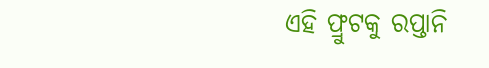ଏହି ଫ୍ରୁଟକୁ ରପ୍ତାନି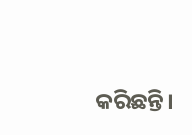କରିଛନ୍ତି।